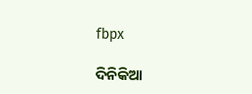fbpx

ଦିନିକିଆ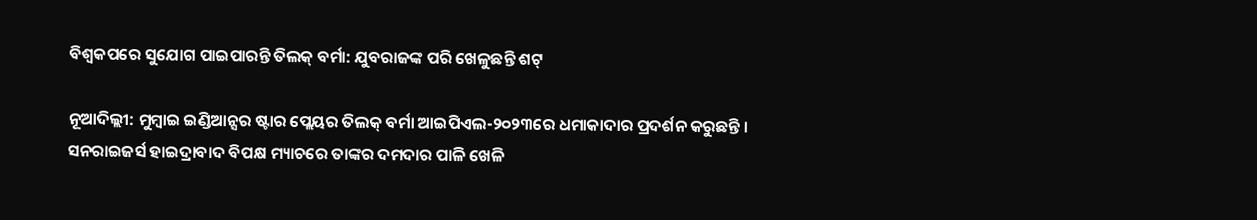ବିଶ୍ୱକପରେ ସୁଯୋଗ ପାଇପାରନ୍ତି ତିଲକ୍ ବର୍ମା: ଯୁବରାଜଙ୍କ ପରି ଖେଳୁଛନ୍ତି ଶଟ୍

ନୂଆଦିଲ୍ଲୀ: ମୁମ୍ବାଇ ଇଣ୍ଡିଆନ୍ସର ଷ୍ଟାର ପ୍ଲେୟର ତିଲକ୍ ବର୍ମା ଆଇପିଏଲ-୨୦୨୩ରେ ଧମାକାଦାର ପ୍ରଦର୍ଶନ କରୁଛନ୍ତି । ସନରାଇଜର୍ସ ହାଇଦ୍ରାବାଦ ବିପକ୍ଷ ମ୍ୟାଚରେ ତାଙ୍କର ଦମଦାର ପାଳି ଖେଳି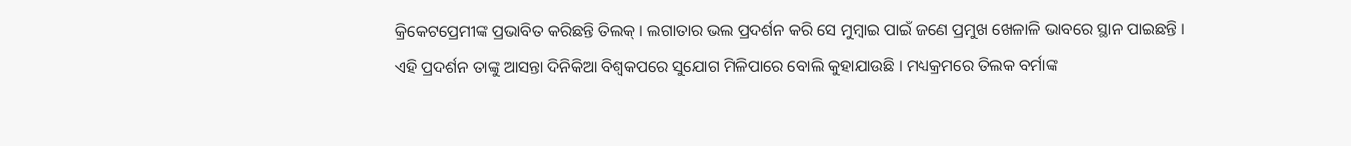କ୍ରିକେଟପ୍ରେମୀଙ୍କ ପ୍ରଭାବିତ କରିଛନ୍ତି ତିଲକ୍ । ଲଗାତାର ଭଲ ପ୍ରଦର୍ଶନ କରି ସେ ମୁମ୍ବାଇ ପାଇଁ ଜଣେ ପ୍ରମୁଖ ଖେଳାଳି ଭାବରେ ସ୍ଥାନ ପାଇଛନ୍ତି । ଏହି ପ୍ରଦର୍ଶନ ତାଙ୍କୁ ଆସନ୍ତା ଦିନିକିଆ ବିଶ୍ୱକପରେ ସୁଯୋଗ ମିଳିପାରେ ବୋଲି କୁହାଯାଉଛି । ମଧ୍ୟକ୍ରମରେ ତିଲକ ବର୍ମାଙ୍କ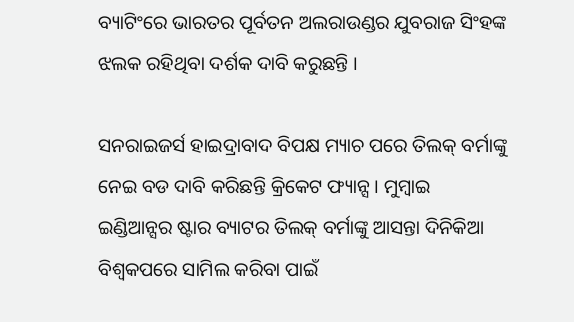ବ୍ୟାଟିଂରେ ଭାରତର ପୂର୍ବତନ ଅଲରାଉଣ୍ଡର ଯୁବରାଜ ସିଂହଙ୍କ ଝଲକ ରହିଥିବା ଦର୍ଶକ ଦାବି କରୁଛନ୍ତି ।

ସନରାଇଜର୍ସ ହାଇଦ୍ରାବାଦ ବିପକ୍ଷ ମ୍ୟାଚ ପରେ ତିଲକ୍ ବର୍ମାଙ୍କୁ ନେଇ ବଡ ଦାବି କରିଛନ୍ତି କ୍ରିକେଟ ଫ୍ୟାନ୍ସ । ମୁମ୍ବାଇ ଇଣ୍ଡିଆନ୍ସର ଷ୍ଟାର ବ୍ୟାଟର ତିଲକ୍ ବର୍ମାଙ୍କୁ ଆସନ୍ତା ଦିନିକିଆ ବିଶ୍ବକପରେ ସାମିଲ କରିବା ପାଇଁ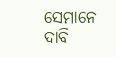ସେମାନେ ଦାବି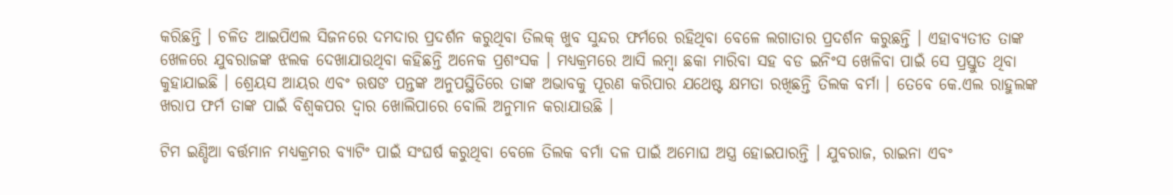କରିଛନ୍ତି । ଚଳିତ ଆଇପିଏଲ ସିଜନରେ ଦମଦାର ପ୍ରଦର୍ଶନ କରୁଥିବା ତିଲକ୍ ଖୁବ ସୁନ୍ଦର ଫର୍ମରେ ରହିଥିବା ବେଳେ ଲଗାତାର ପ୍ରଦର୍ଶନ କରୁଛନ୍ତି । ଏହାବ୍ୟତୀତ ତାଙ୍କ ଖେଳରେ ଯୁବରାଜଙ୍କ ଝଲକ ଦେଖାଯାଉଥିବା କହିଛନ୍ତି ଅନେକ ପ୍ରଶଂସକ । ମଧ୍ୟକ୍ରମରେ ଆସି ଲମ୍ବା ଛକା ମାରିବା ସହ ବଡ ଇନିଂସ ଖେଳିବା ପାଇଁ ସେ ପ୍ରସ୍ତୁତ ଥିବା କୁହାଯାଇଛି । ଶ୍ରେୟସ ଆୟର ଏବଂ ଋଷଙ ପନ୍ତଙ୍କ ଅନୁପସ୍ଥିତିରେ ତାଙ୍କ ଅଭାବକୁ ପୂରଣ କରିପାର ଯଥେଷ୍ଟ କ୍ଷମତା ରଖିଛନ୍ତି ତିଲକ ବର୍ମା । ତେବେ କେ.ଏଲ ରାହୁଲଙ୍କ ଖରାପ ଫର୍ମ ତାଙ୍କ ପାଇଁ ବିଶ୍ୱକପର ଦ୍ୱାର ଖୋଲିପାରେ ବୋଲି ଅନୁମାନ କରାଯାଉଛି ।

ଟିମ ଇଣ୍ଡିଆ ବର୍ତ୍ତମାନ ମଧ୍ୟକ୍ରମର ବ୍ୟାଟିଂ ପାଇଁ ସଂଘର୍ଷ କରୁଥିବା ବେଳେ ତିଲକ ବର୍ମା ଦଳ ପାଇଁ ଅମୋଘ ଅସ୍ତ୍ର ହୋଇପାରନ୍ତି । ଯୁବରାଜ, ରାଇନା ଏବଂ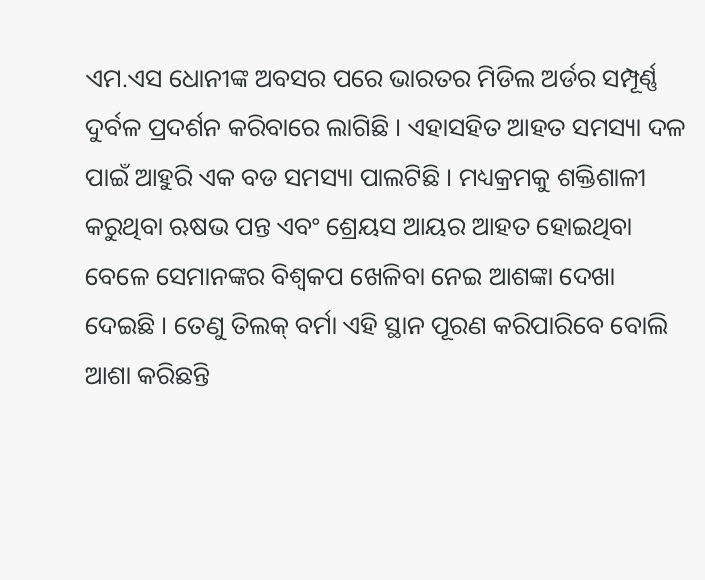ଏମ.ଏସ ଧୋନୀଙ୍କ ଅବସର ପରେ ଭାରତର ମିଡିଲ ଅର୍ଡର ସମ୍ପୂର୍ଣ୍ଣ ଦୁର୍ବଳ ପ୍ରଦର୍ଶନ କରିବାରେ ଲାଗିଛି । ଏହାସହିତ ଆହତ ସମସ୍ୟା ଦଳ ପାଇଁ ଆହୁରି ଏକ ବଡ ସମସ୍ୟା ପାଲଟିଛି । ମଧ୍ୟକ୍ରମକୁ ଶକ୍ତିଶାଳୀ କରୁଥିବା ଋଷଭ ପନ୍ତ ଏବଂ ଶ୍ରେୟସ ଆୟର ଆହତ ହୋଇଥିବା ବେଳେ ସେମାନଙ୍କର ବିଶ୍ୱକପ ଖେଳିବା ନେଇ ଆଶଙ୍କା ଦେଖା ଦେଇଛି । ତେଣୁ ତିଲକ୍ ବର୍ମା ଏହି ସ୍ଥାନ ପୂରଣ କରିପାରିବେ ବୋଲି ଆଶା କରିଛନ୍ତି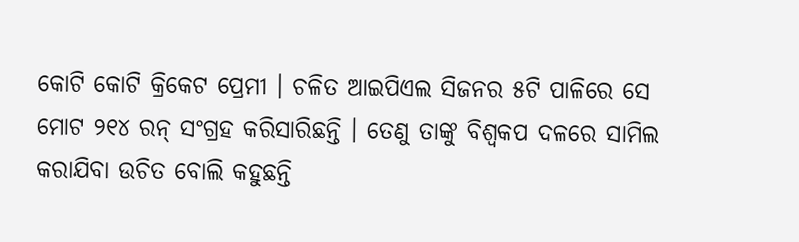କୋଟି କୋଟି କ୍ରିକେଟ ପ୍ରେମୀ । ଚଳିତ ଆଇପିଏଲ ସିଜନର ୫ଟି ପାଳିରେ ସେ ମୋଟ ୨୧୪ ରନ୍ ସଂଗ୍ରହ କରିସାରିଛନ୍ତି । ତେଣୁ ତାଙ୍କୁ ବିଶ୍ୱକପ ଦଳରେ ସାମିଲ କରାଯିବା ଉଚିତ ବୋଲି କହୁଛନ୍ତି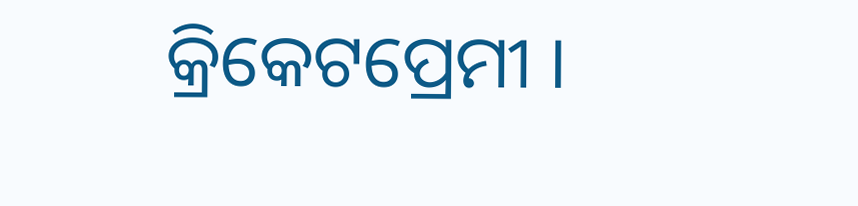କ୍ରିକେଟପ୍ରେମୀ ।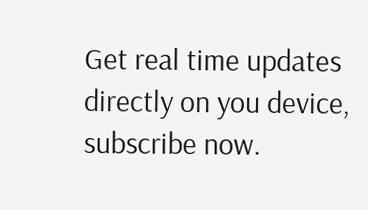Get real time updates directly on you device, subscribe now.